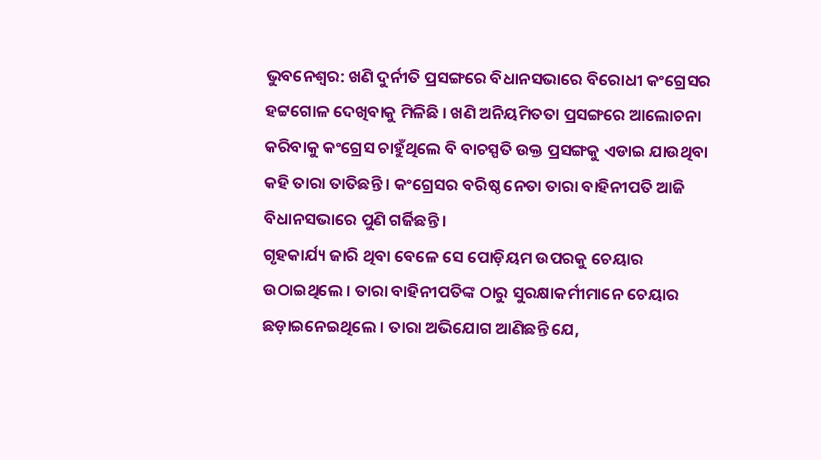ଭୁବନେଶ୍ୱର: ଖଣି ଦୁର୍ନୀତି ପ୍ରସଙ୍ଗରେ ବିଧାନସଭାରେ ବିରୋଧୀ କଂଗ୍ରେସର ହଟ୍ଟଗୋଳ ଦେଖିବାକୁ ମିଳିଛି । ଖଣି ଅନିୟମିତତା ପ୍ରସଙ୍ଗରେ ଆଲୋଚନା କରିବାକୁ କଂଗ୍ରେସ ଚାହୁଁଥିଲେ ବି ବାଚସ୍ପତି ଉକ୍ତ ପ୍ରସଙ୍ଗକୁ ଏଡାଇ ଯାଉଥିବା କହି ତାରା ତାତିଛନ୍ତି । କଂଗ୍ରେସର ବରିଷ୍ଠ ନେତା ତାରା ବାହିନୀପତି ଆଜି ବିଧାନସଭାରେ ପୁଣି ଗର୍ଜିଛନ୍ତି ।
ଗୃହକାର୍ଯ୍ୟ ଜାରି ଥିବା ବେଳେ ସେ ପୋଡ଼ିୟମ ଉପରକୁ ଚେୟାର ଉଠାଇଥିଲେ । ତାରା ବାହିନୀପତିଙ୍କ ଠାରୁ ସୁରକ୍ଷାକର୍ମୀମାନେ ଚେୟାର ଛଡ଼ାଇନେଇଥିଲେ । ତାରା ଅଭିଯୋଗ ଆଣିଛନ୍ତି ଯେ,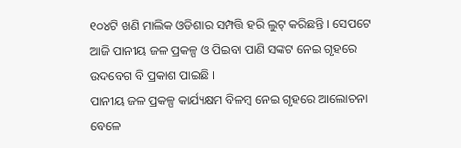୧୦୪ଟି ଖଣି ମାଲିକ ଓଡିଶାର ସମ୍ପତ୍ତି ହରି ଲୁଟ୍ କରିଛନ୍ତି । ସେପଟେ ଆଜି ପାନୀୟ ଜଳ ପ୍ରକଳ୍ପ ଓ ପିଇବା ପାଣି ସଙ୍କଟ ନେଇ ଗୃହରେ ଉଦବେଗ ବି ପ୍ରକାଶ ପାଇଛି ।
ପାନୀୟ ଜଳ ପ୍ରକଳ୍ପ କାର୍ଯ୍ୟକ୍ଷମ ବିଳମ୍ବ ନେଇ ଗୃହରେ ଆଲୋଚନା ବେଳେ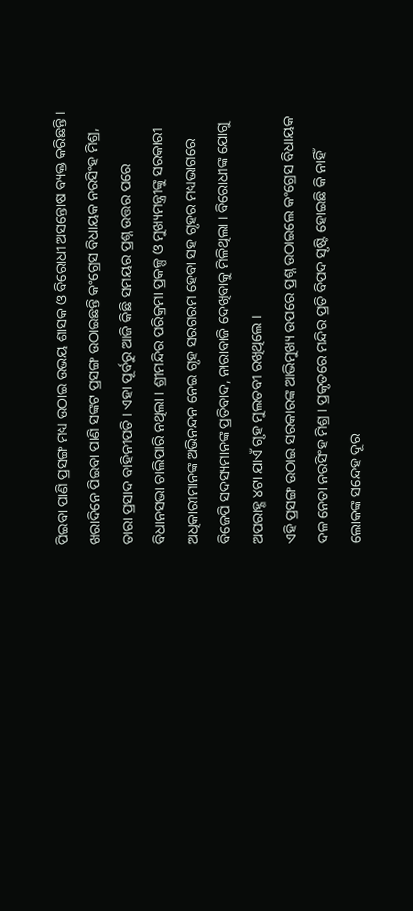ପିଇବା ପାଣି ପ୍ରସଙ୍ଗ ମଧ୍ୟ ଉଠାଇ ଉଭୟ ଶାସକ ଓ ବିରୋଧୀ ଅସନ୍ତୋଷ ବ୍ୟକ୍ତ କରିଛନ୍ତି । ଖରାଦିନେ ପିଇବା ପାଣି ସଙ୍କଟ ପ୍ରସଙ୍ଗ ଉଠାଇଛନ୍ତି କଂଗ୍ରେସ ବିଧାୟକ ନରସିଂହ ମିଶ୍ର, ତାରା ପ୍ରସାଦ ବାହିନୀପତି । ଏହା ପୂର୍ବରୁ ଆଜି କିଛି ସମୟର ପ୍ରଶ୍ନ ଉତ୍ତର ପରେ ବିଧାନସଭା ଚାଲିପାରି ନଥିଲା । ଶ୍ରୀମନ୍ଦିର ପରିକ୍ରମା ପ୍ରକଳ୍ପ ଓ ମୁଖ୍ୟମନ୍ତ୍ରୀଙ୍କୁ ସରକାରୀ ଅଧିକାରୀମାନଙ୍କ ଅଭିନନ୍ଦନ ନେଇ ଗୃହ ସରଗରମ ହେବା ସହ ଗୃହର ମଧ୍ୟଭାଗରେ ବିଜେପି ସଦସ୍ୟମାନଙ୍କ ପ୍ରତିବାଦ, ନାରାବାଜି ଦେଖିବାକୁ ମିଳିଥିଲା । ବିରୋଧୀଙ୍କ ଯୋଗୁ ଅପରାହ୍ଣ ୪ଟା ଯାଏଁ ଗୃହ ମୁଲତବୀ ରଖିଥିଲେ ।
ଏହି ପ୍ରସଙ୍ଗ ଉଠାଇ ସରକାରଙ୍କ ଆଭିମୁଖ୍ୟ ଉପରେ ପ୍ରଶ୍ନ ଉଠାଇଲେ କଂଗ୍ରେସ ବିଧାୟକ ଦଳ ନେତା ନରସିଂହ ମିଶ୍ର । ପ୍ରକୃତରେ ମନ୍ଦିର ପ୍ରତି ବିପଦ ସୃଷ୍ଟି ହୋଇଛି କି ନାହିଁ ଲୋକଙ୍କ ସନ୍ଦେହ ଦୂର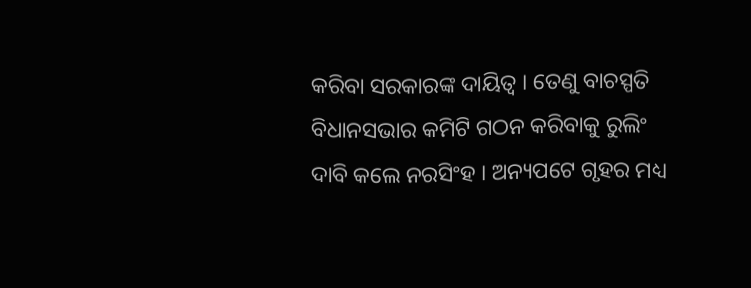କରିବା ସରକାରଙ୍କ ଦାୟିତ୍ୱ । ତେଣୁ ବାଚସ୍ପତି ବିଧାନସଭାର କମିଟି ଗଠନ କରିବାକୁ ରୁଲିଂ ଦାବି କଲେ ନରସିଂହ । ଅନ୍ୟପଟେ ଗୃହର ମଧ୍ୟ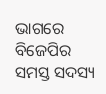ଭାଗରେ ବିଜେପିର ସମସ୍ତ ସଦସ୍ୟ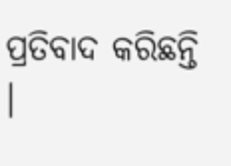ପ୍ରତିବାଦ କରିଛନ୍ତି ।